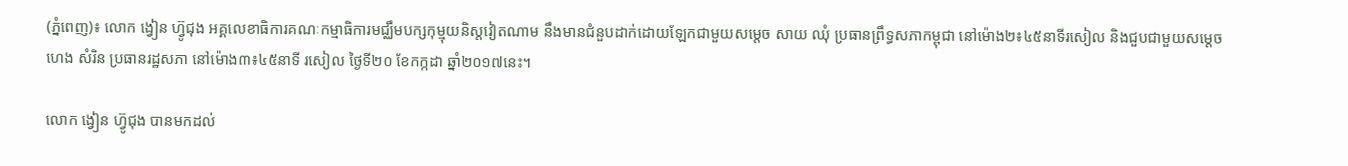(ភ្នំពេញ)៖ លោក ង្វៀន ហ៊្វូជុង អគ្គលេខាធិការគណៈកម្មាធិការមជ្ឈឹមបក្សកុម្មុយនិស្តវៀតណាម នឹងមានជំនួបដាក់ដោយឡែកជាមួយសម្តេច សាយ ឈុំ ប្រធានព្រឹទ្ធសភាកម្ពុជា នៅម៉ោង២៖៤៥នាទីរសៀល និងជួបជាមួយសម្តេច ហេង សំរិន ប្រធានរដ្ឋសភា នៅម៉ោង៣៖៤៥នាទី រសៀល ថ្ងៃទី២០ ខែកក្កដា ឆ្នាំ២០១៧នេះ។

លោក ង្វៀន ហ៊្វូជុង បានមកដល់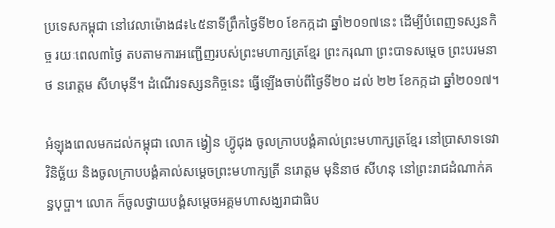ប្រទេសកម្ពុជា នៅវេលាម៉ោង៨៖៤៥នាទីព្រឹកថ្ងៃទី២០ ខែកក្កដា ឆ្នាំ២០១៧នេះ ដើម្បីបំពេញទស្សនកិច្ច រយៈពេល៣ថ្ងៃ តបតាមការអញ្ជើញរបស់ព្រះមហាក្សត្រខ្មែរ ព្រះករុណា ព្រះបាទសម្តេច ព្រះបរមនាថ នរោត្តម សីហមុនី។ ដំណើរទស្សនកិច្ចនេះ ធ្វើឡើងចាប់ពីថ្ងៃទី២០ ដល់ ២២ ខែកក្កដា ឆ្នាំ២០១៧។

អំឡុងពេលមកដល់កម្ពុជា លោក ង្វៀន ហ៊្វូជុង ចូលក្រាបបង្គំគាល់ព្រះមហាក្សត្រខ្មែរ នៅប្រាសាទទេវាវិនិច្ឆ័យ និងចូលក្រាបបង្គំគាល់សម្តេចព្រះមហាក្សត្រី នរោត្តម មុនិនាថ សីហនុ នៅព្រះរាជដំណាក់គន្ធបុប្ផា។ លោក ក៏ចូលថ្វាយបង្គំសម្តេចអគ្គមហាសង្ឃរាជាធិប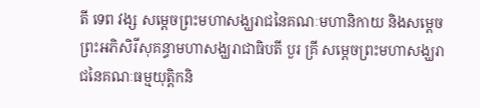តី ទេព វង្ស សម្តេចព្រះមហាសង្ឃរាជនៃគណៈមហានិកាយ និងសម្តេចព្រះអភិសិរីសុគន្ធាមហាសង្ឃរាជាធិបតី បួរ គ្រី សម្តេចព្រះមហាសង្ឃរាជនៃគណៈធម្មយុត្តិកនិ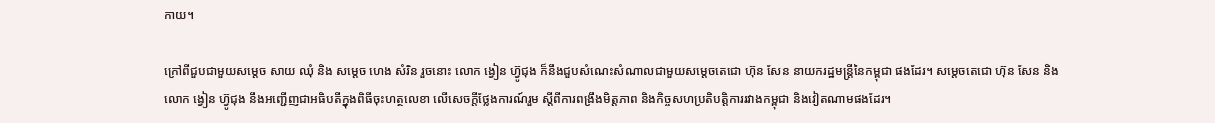កាយ។

ក្រៅពីជួបជាមួយសម្តេច សាយ ឈុំ និង សម្តេច ហេង សំរិន រួចនោះ លោក ង្វៀន ហ៊្វូជុង ក៏នឹងជួបសំណេះសំណាលជាមួយសម្តេចតេជោ ហ៊ុន សែន នាយករដ្ឋមន្រ្តីនៃកម្ពុជា ផងដែរ។ សម្តេចតេជោ ហ៊ុន សែន និង លោក ង្វៀន ហ៊្វូជុង នឹងអញ្ជើញជាអធិបតីក្នុងពិធីចុះហត្ថលេខា លើសេចក្តីថ្លែងការណ៍រួម ស្តីពីការពង្រឹងមិត្តភាព និងកិច្ចសហប្រតិបត្តិការរវាងកម្ពុជា និងវៀតណាមផងដែរ។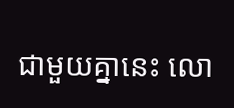ជាមួយគ្នានេះ លោ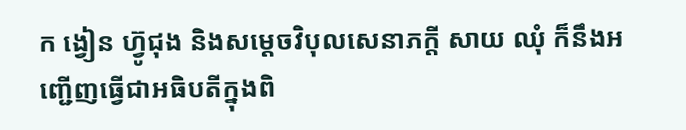ក ង្វៀន ហ៊្វូជុង និងសម្តេចវិបុលសេនាភក្តី សាយ ឈុំ ក៏នឹងអញ្ជើញធ្វើជាអធិបតីក្នុងពិ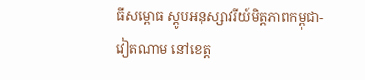ធីសម្ពោធ ស្តូបអនុស្សាវរីយ៍មិត្តភាពកម្ពុជា-វៀតណាម នៅខេត្ត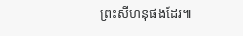ព្រះសីហនុផងដែរ៕